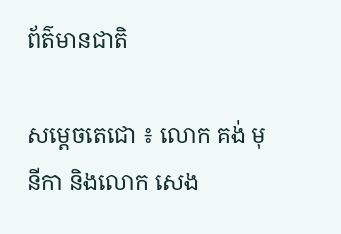ព័ត៌មានជាតិ

សម្តេចតេជោ ៖ លោក គង់ មុនីកា និងលោក សេង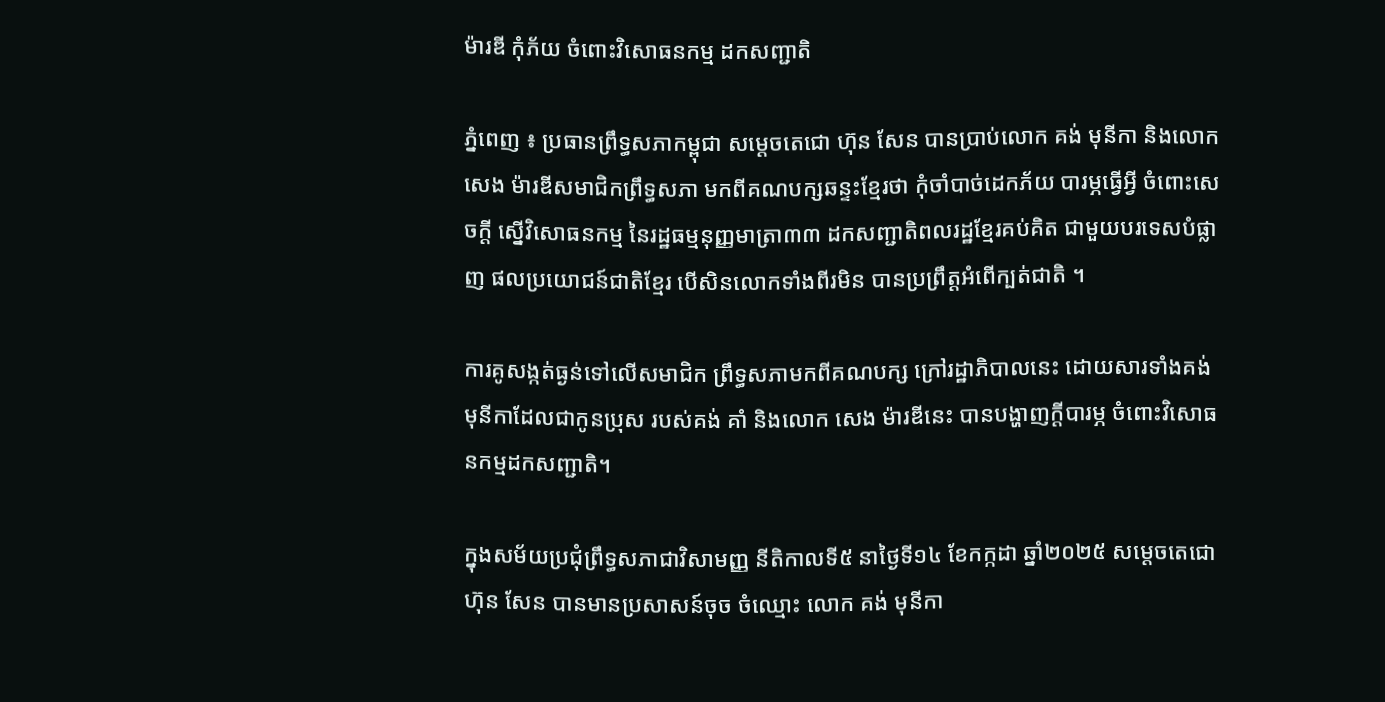ម៉ារឌី កុំភ័យ ចំពោះវិសោធនកម្ម ដកសញ្ជាតិ

ភ្នំពេញ ៖ ប្រធានព្រឹទ្ធសភាកម្ពុជា សម្តេចតេជោ ហ៊ុន សែន បានប្រាប់លោក គង់ មុនីកា និងលោក សេង ម៉ារឌីសមាជិកព្រឹទ្ធសភា មកពីគណបក្សឆន្ទះខ្មែរថា កុំចាំបាច់ដេកភ័យ បារម្ភធ្វើអ្វី ចំពោះសេចក្តី ស្នើវិសោធនកម្ម នៃរដ្ឋធម្មនុញ្ញមាត្រា៣៣ ដកសញ្ជាតិពលរដ្ឋខ្មែរគប់គិត ជាមួយបរទេសបំផ្លាញ ផលប្រយោជន៍ជាតិខ្មែរ បើសិនលោកទាំងពីរមិន បានប្រព្រឹត្តអំពើក្បត់ជាតិ ។

ការគូសង្កត់ធ្ងន់ទៅលើសមាជិក ព្រឹទ្ធសភាមកពីគណបក្ស ក្រៅរដ្ឋាភិបាលនេះ ដោយសារទាំងគង់ មុនីកាដែលជាកូនប្រុស របស់គង់ គាំ និងលោក សេង ម៉ារឌីនេះ បានបង្ហាញក្តីបារម្ភ ចំពោះវិសោធនកម្មដកសញ្ជាតិ។

ក្នុងសម័យប្រជុំព្រឹទ្ធសភាជាវិសាមញ្ញ នីតិកាលទី៥ នាថ្ងៃទី១៤ ខែកក្កដា ឆ្នាំ២០២៥ សម្តេចតេជោ ហ៊ុន សែន បានមានប្រសាសន៍ចុច ចំឈ្មោះ លោក គង់ មុនីកា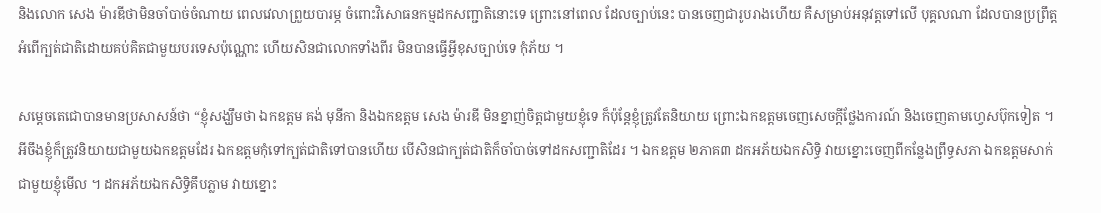និងលោក សេង ម៉ារឌីថាមិនចាំបាច់ចំណាយ ពេលវេលាព្រួយបារម្ភ ចំពោះវិសោធនកម្មដកសញ្ជាតិនោះទេ ព្រោះនៅពេល ដែលច្បាប់នេះ បានចេញជារូបរាងហើយ គឺសម្រាប់អនុវត្តទៅលើ បុគ្គលណា ដែលបានប្រព្រឹត្ត អំពើក្បត់ជាតិដោយគប់គិតជាមួយបរទេសប៉ុណ្ណោះ ហើយសិនជាលោកទាំងពីរ មិនបានធ្វើអ្វីខុសច្បាប់ទេ កុំភ័យ ។

សម្តេចតេជោបានមានប្រសាសន៍ថា “ខ្ញុំសង្ឃឹមថា ឯកឧត្តម គង់ មុនីកា និងឯកឧត្តម សេង ម៉ារឌី មិនខ្នាញ់ចិត្តជាមួយខ្ញុំទេ ក៏ប៉ុន្តែខ្ញុំត្រូវតែនិយាយ ព្រោះឯកឧត្តមចេញសេចក្តីថ្លែងការណ៍ និងចេញតាមហ្វេសប៊ុកទៀត ។ អីចឹងខ្ញុំក៏ត្រូវនិយាយជាមួយឯកឧត្តមដែរ ឯកឧត្តមកុំទៅក្បត់ជាតិទៅបានហើយ បើសិនជាក្បត់ជាតិក៏ចាំបាច់ទៅដកសញ្ជាតិដែរ ។ ឯកឧត្តម ២ភាគ៣ ដកអភ័យឯកសិទ្ធិ វាយខ្នោះចេញពីកន្លែងព្រឹទ្ធសភា ឯកឧត្តមសាក់ជាមួយខ្ញុំមើល ។ ដកអភ័យឯកសិទ្ធិគឹបភ្លាម វាយខ្នោះ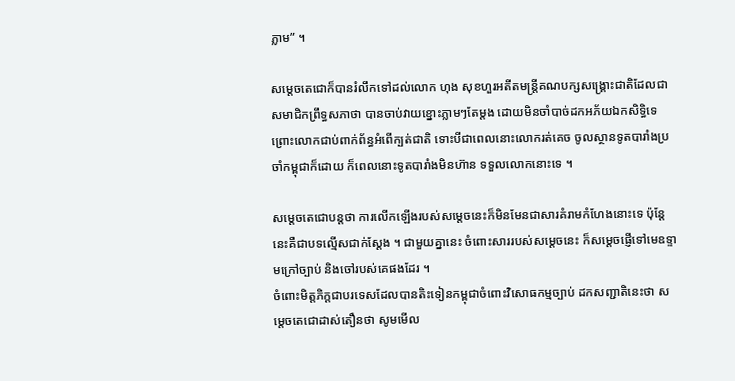ភ្លាម” ។

សម្តេចតេជោក៏បានរំលឹកទៅដល់លោក ហុង សុខហួរអតីតមន្រ្តីគណបក្សសង្គ្រោះជាតិដែលជាសមាជិកព្រឹទ្ធសភាថា បានចាប់វាយខ្នោះភ្លាមៗតែម្តង ដោយមិនចាំបាច់ដកអភ័យឯកសិទ្ធិទេ ព្រោះលោកជាប់ពាក់ព័ន្ធអំពើក្បត់ជាតិ ទោះបីជាពេលនោះលោករត់គេច ចូលស្ថានទូតបារាំងប្រចាំកម្ពុជាក៏ដោយ ក៏ពេលនោះទូតបារាំងមិនហ៊ាន ទទួលលោកនោះទេ ។

សម្តេចតេជោបន្តថា ការលើកឡើងរបស់សម្តេចនេះក៏មិនមែនជាសារគំរាមកំហែងនោះទេ ប៉ុន្តែនេះគឺជាបទល្មើសជាក់ស្តែង ។ ជាមួយគ្នានេះ ចំពោះសាររបស់សម្តេចនេះ ក៏សម្តេចផ្ញើទៅមេឧទ្ទាមក្រៅច្បាប់ និងចៅរបស់គេផងដែរ ។
ចំពោះមិត្តភិក្តជាបរទេសដែលបានតិះទៀនកម្ពុជាចំពោះវិសោធកម្មច្បាប់ ដកសញ្ជាតិនេះថា សម្តេចតេជោដាស់តឿនថា សូមមើល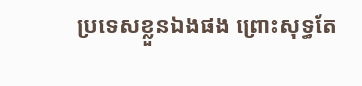ប្រទេសខ្លួនឯងផង ព្រោះសុទ្ធតែ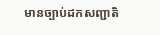មានច្បាប់ដកសញ្ជាតិ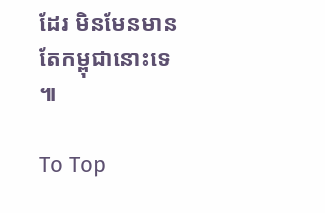ដែរ មិនមែនមានតែកម្ពុជានោះទេ ៕

To Top